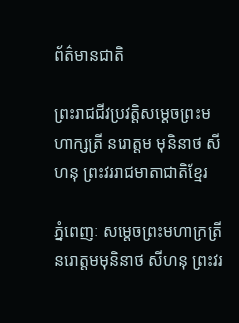ព័ត៌មានជាតិ

ព្រះរាជជីវប្រវត្តិសម្ដេចព្រះមហាក្សត្រី នរោត្តម មុនិនាថ សីហនុ ព្រះវររាជមាតាជាតិខ្មែរ

ភ្នំពេញៈ សម្តេចព្រះមហាក្រត្រី នរោត្តមមុនិនាថ សីហនុ ព្រះវរ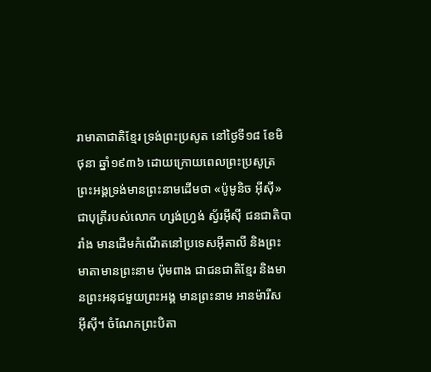រាមាតាជាតិខ្មែរ ទ្រង់ព្រះប្រសូត នៅថ្ងៃទី១៨ ខែមិថុនា ឆ្នាំ១៩៣៦ ដោយក្រោយពេលព្រះប្រសូត្រ ព្រះអង្គទ្រង់មានព្រះនាមដើមថា «ប៉ូមូនិច អ៊ីស៊ី» ជាបុត្រីរបស់លោក ហ្សង់ហ្វ្រង់ ស្វ័រអ៊ីស៊ី ជនជាតិបារាំង មានដើមកំណើតនៅប្រទេសអ៊ីតាលី និងព្រះមាតាមានព្រះនាម ប៉ុមពាង ជាជនជាតិខ្មែរ និងមានព្រះអនុជមួយព្រះអង្គ មានព្រះនាម អានម៉ារីស អ៊ីស៊ី។ ចំណែកព្រះបិតា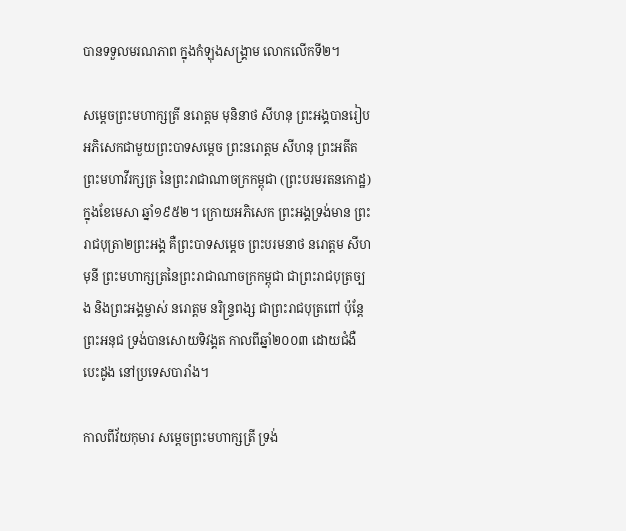បានទទួលមរណភាព ក្នុងកំឡុងសង្គ្រាម លោកលើកទី២។

សម្តេចព្រះមហាក្សត្រី នរោត្តម មុនិនាថ សីហនុ ព្រះអង្គបានរៀបអភិសេកជាមួយព្រះបាទសម្ដេច ព្រះនរោត្តម សីហនុ ព្រះអតីត ព្រះមហាវីរក្សត្រ នៃព្រះរាជាណាចក្រកម្ពុជា (ព្រះបរមរតនកោដ្ឋ) ក្នុងខែមេសា ឆ្នាំ១៩៥២។ ក្រោយអភិសេក ព្រះអង្គទ្រង់មាន ព្រះរាជបុត្រា២ព្រះអង្គ គឺព្រះបាទសម្តេច ព្រះបរមនាថ នរោត្តម សីហមុនី ព្រះមហាក្សត្រនៃព្រះរាជាណាចក្រកម្ពុជា ជាព្រះរាជបុត្រច្បង និងព្រះអង្គម្ចាស់ នរោត្តម នរិន្ទ្រពង្ស ជាព្រះរាជបុត្រពៅ ប៉ុន្តែព្រះអនុជ ទ្រង់បានសោយទិវង្គត កាលពីឆ្នាំ២០០៣ ដោយជំងឺបេះដូង នៅប្រទេសបារាំង។

កាលពីវ័យកុមារ សម្តេចព្រះមហាក្សត្រី ទ្រង់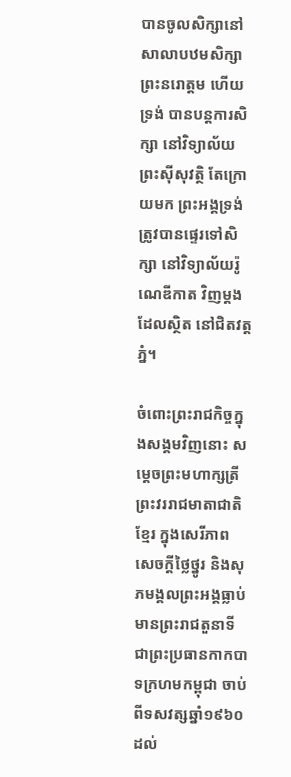បានចូលសិក្សានៅសាលាបឋមសិក្សាព្រះនរោត្តម ហើយទ្រង់ បានបន្តការសិក្សា នៅវិទ្យាល័យព្រះស៊ីសុវត្ថិ តែក្រោយមក ព្រះអង្គទ្រង់ត្រូវបានផ្ទេរទៅសិក្សា នៅវិទ្យាល័យរ៉ូណេឌីកាត វិញម្ដងដែលស្ថិត នៅជិតវត្តភ្នំ។

ចំពោះព្រះរាជកិច្ចក្នុងសង្គមវិញនោះ សម្តេចព្រះមហាក្សត្រី ព្រះវររាជមាតាជាតិខ្មែរ ក្នុងសេរីភាព សេចក្តីថ្លៃថ្នូរ និងសុភមង្គលព្រះអង្គធ្លាប់ មានព្រះរាជតួនាទី ជាព្រះប្រធានកាកបាទក្រហមកម្ពុជា ចាប់ពីទសវត្សឆ្នាំ១៩៦០ ដល់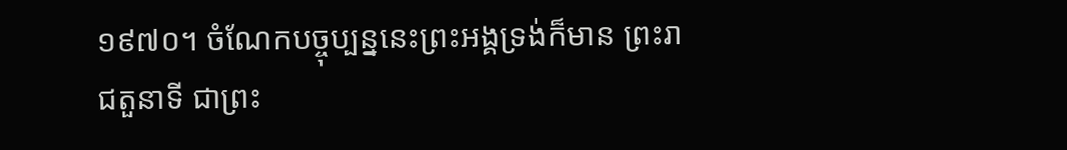១៩៧០។ ចំណែកបច្ចុប្បន្ននេះព្រះអង្គទ្រង់ក៏មាន ព្រះរាជតួនាទី ជាព្រះ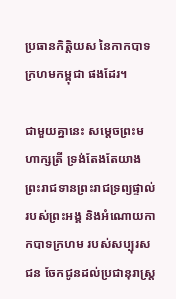ប្រធានកិត្តិយស នៃកាកបាទក្រហមកម្ពុជា ផងដែរ។

ជាមួយគ្នានេះ សម្តេចព្រះមហាក្សត្រី ទ្រង់តែងតែយាង ព្រះរាជទានព្រះរាជទ្រព្យផ្ទាល់របស់ព្រះអង្គ និងអំណោយកាកបាទក្រហម របស់សប្បុរសជន ចែកជូនដល់ប្រជានុរាស្ត្រ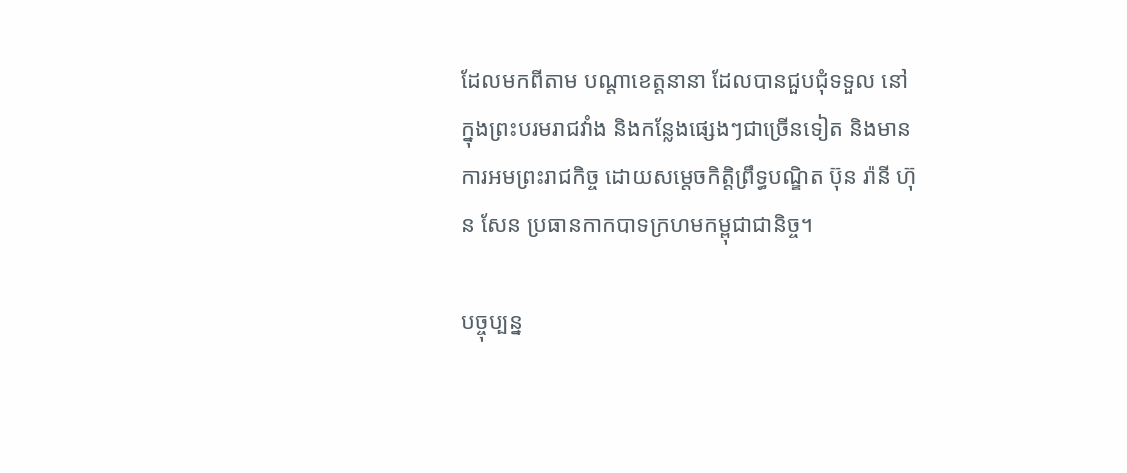ដែលមកពីតាម បណ្តាខេត្តនានា ដែលបានជួបជុំទទួល នៅក្នុងព្រះបរមរាជវាំង និងកន្លែងផ្សេងៗជាច្រើនទៀត និងមានការអមព្រះរាជកិច្ច ដោយសម្តេចកិត្តិព្រឹទ្ធបណ្ឌិត ប៊ុន រ៉ានី ហ៊ុន សែន ប្រធានកាកបាទក្រហមកម្ពុជាជានិច្ច។

បច្ចុប្បន្ន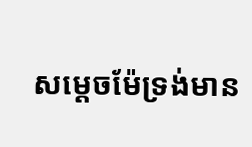សម្តេចម៉ែទ្រង់មាន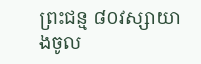ព្រះជន្ម ៨០វស្សាយាងចូល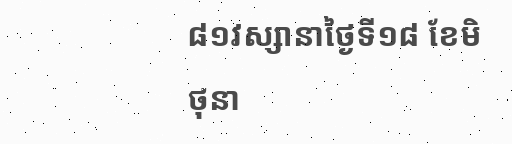៨១វស្សានាថ្ងៃទី១៨ ខែមិថុនា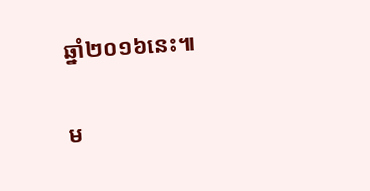ឆ្នាំ២០១៦នេះ៕

ម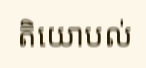តិយោបល់